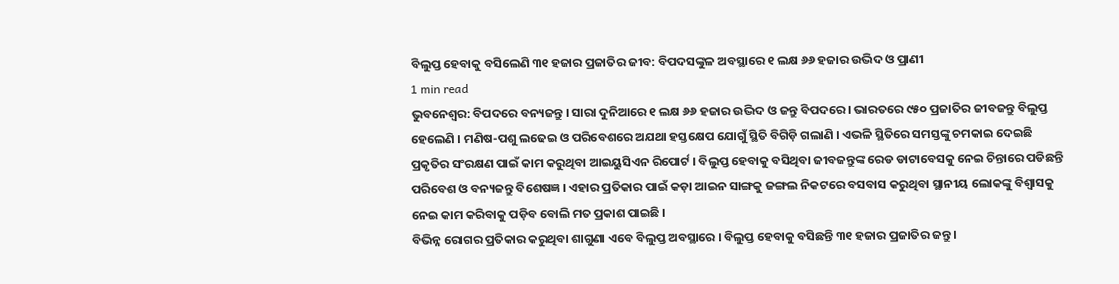ବିଲୁପ୍ତ ହେବାକୁ ବସିଲେଣି ୩୧ ହଜାର ପ୍ରଜାତିର ଜୀବ: ବିପଦସଙ୍କୁଳ ଅବସ୍ଥାରେ ୧ ଲକ୍ଷ ୬୬ ହଜାର ଉଦ୍ଭିଦ ଓ ପ୍ରାଣୀ
1 min read
ଭୁବନେଶ୍ବର: ବିପଦରେ ବନ୍ୟଜନ୍ତୁ । ସାରା ଦୁନିଆରେ ୧ ଲକ୍ଷ ୬୬ ହଜାର ଉଦ୍ଭିଦ ଓ ଜନ୍ତୁ ବିପଦରେ । ଭାରତରେ ୯୫୦ ପ୍ରଜାତିର ଜୀବଜନ୍ତୁ ବିଲୁପ୍ତ ହେଲେଣି । ମଣିଷ-ପଶୁ ଲଢେଇ ଓ ପରିବେଶରେ ଅଯଥା ହସ୍ତକ୍ଷେପ ଯୋଗୁଁ ସ୍ଥିତି ବିଗିଡ଼ି ଗଲାଣି । ଏଭଳି ସ୍ଥିତିରେ ସମସ୍ତଙ୍କୁ ଚମକାଇ ଦେଇଛି ପ୍ରକୃତିର ସଂରକ୍ଷଣ ପାଇଁ କାମ କରୁଥିବା ଆଇୟୁସିଏନ ରିପୋର୍ଟ । ବିଲୁପ୍ତ ହେବାକୁ ବସିଥିବା ଜୀବଜନ୍ତୁଙ୍କ ରେଡ ଡାଟାବେସକୁ ନେଇ ଚିନ୍ତାରେ ପଡିଛନ୍ତି ପରିବେଶ ଓ ବନ୍ୟଜନ୍ତୁ ବିଶେଷଜ୍ଞ । ଏହାର ପ୍ରତିକାର ପାଇଁ କଡ଼ା ଆଇନ ସାଙ୍ଗକୁ ଜଙ୍ଗଲ ନିକଟରେ ବସବାସ କରୁଥିବା ସ୍ଥାନୀୟ ଲୋକଙ୍କୁ ବିଶ୍ବାସକୁ ନେଇ କାମ କରିବାକୁ ପଡ଼ିବ ବୋଲି ମତ ପ୍ରକାଶ ପାଇଛି ।
ବିଭିନ୍ନ ରୋଗର ପ୍ରତିକାର କରୁଥିବା ଶାଗୁଣା ଏବେ ବିଲୁପ୍ତ ଅବସ୍ଥାରେ । ବିଲୁପ୍ତ ହେବାକୁ ବସିଛନ୍ତି ୩୧ ହଜାର ପ୍ରଜାତିର ଜନ୍ତୁ ।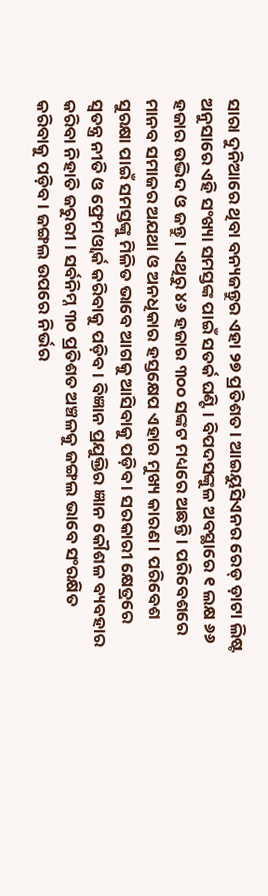ସାରା ଦୁନିଆରେ ଥିବା ବନ୍ୟଜନ୍ତୁର ଏହା ୨୭ ପ୍ରତିଶତ । ଆଇୟୁସିଏନର ରେଡ୍ ଡ଼ାଟା ଲିଷ୍ଟ ଅନୁସାରେ ଏହି ସଂଖ୍ୟା ସମସ୍ତଙ୍କ ପାଇଁ ସତର୍କ ଘଣ୍ଟି । ବିପଦସଙ୍କୁଳ ଅବସ୍ଥାରେ ୧ ଲକ୍ଷ ୬୬ ହଜାର ଉଦ୍ଭିଦ ଓ ଜନ୍ତୁ । ଏଥିରୁ ୪୬ ହଜାର ୩୦୦ ସଙ୍କଟ ମଧ୍ୟରେ ଅଛନ୍ତି । ପରିବେଶରେ ମାନବ ସମାଜର ଅଯଥା ଓ ଅନଧିକାର ହସ୍ତକ୍ଷେପ ଏହାର ମୁଖ୍ୟ କାରଣ । ପରିବେଶ ସୁରକ୍ଷା ପାଇଁ ସମସ୍ତଙ୍କୁ ମିଳିତ ଭାବେ ଆଗକୁ ଆସିବାକୁ ପଡ଼ିବ । ସରକାରୀ କ୍ଷେତ୍ରରେ ସ୍ବତନ୍ତ୍ର ନୀତି ଓ ଫ୍ରେମଓ୍ବାର୍କ କରିବାକୁ ପଡ଼ିବ । ବିଜ୍ଞାନ ପ୍ରଯୁକ୍ତିର ଜ୍ଞାନ କୌଶଳ ବ୍ୟବହାର କରିବା ନିହାତି ଜରୁରୀ । ସର୍ବନିମ୍ନ ୩୦ ପ୍ରତିଶତ ଅଞ୍ଚଳକୁ ଜଙ୍ଗଲ ଭାବେ ସଂରକ୍ଷିତ କରିବାକୁ ପଡ଼ିବ । ଜଙ୍ଗଲ ଉପରେ ନିର୍ଭର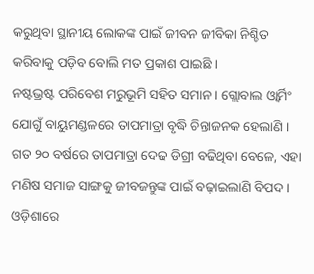କରୁଥିବା ସ୍ଥାନୀୟ ଲୋକଙ୍କ ପାଇଁ ଜୀବନ ଜୀବିକା ନିଶ୍ଚିତ କରିବାକୁ ପଡ଼ିବ ବୋଲି ମତ ପ୍ରକାଶ ପାଇଛି ।
ନଷ୍ଟଭ୍ରଷ୍ଟ ପରିବେଶ ମରୁଭୂମି ସହିତ ସମାନ । ଗ୍ଲୋବାଲ ଓ୍ବାର୍ମିଂ ଯୋଗୁଁ ବାୟୁମଣ୍ଡଳରେ ତାପମାତ୍ରା ବୃଦ୍ଧି ଚିନ୍ତାଜନକ ହେଲାଣି । ଗତ ୨୦ ବର୍ଷରେ ତାପମାତ୍ରା ଦେଢ ଡିଗ୍ରୀ ବଢିଥିବା ବେଳେ, ଏହା ମଣିଷ ସମାଜ ସାଙ୍ଗକୁ ଜୀବଜନ୍ତୁଙ୍କ ପାଇଁ ବଢ଼ାଇଲାଣି ବିପଦ । ଓଡ଼ିଶାରେ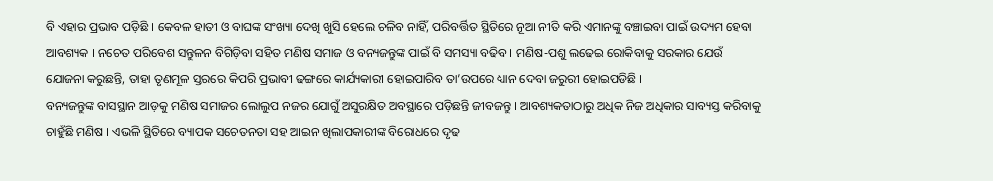ବି ଏହାର ପ୍ରଭାବ ପଡ଼ିଛି । କେବଳ ହାତୀ ଓ ବାଘଙ୍କ ସଂଖ୍ୟା ଦେଖି ଖୁସି ହେଲେ ଚଳିବ ନାହିଁ, ପରିବର୍ତ୍ତିତ ସ୍ଥିତିରେ ନୂଆ ନୀତି କରି ଏମାନଙ୍କୁ ବଞ୍ଚାଇବା ପାଇଁ ଉଦ୍ୟମ ହେବା ଆବଶ୍ୟକ । ନଚେତ ପରିବେଶ ସନ୍ତୁଳନ ବିଗିଡ଼ିବା ସହିତ ମଣିଷ ସମାଜ ଓ ବନ୍ୟଜନ୍ତୁଙ୍କ ପାଇଁ ବି ସମସ୍ୟା ବଢିବ । ମଣିଷ-ପଶୁ ଲଢେଇ ରୋକିବାକୁ ସରକାର ଯେଉଁ ଯୋଜନା କରୁଛନ୍ତି, ତାହା ତୃଣମୂଳ ସ୍ତରରେ କିପରି ପ୍ରଭାବୀ ଢଙ୍ଗରେ କାର୍ଯ୍ୟକାରୀ ହୋଇପାରିବ ତା’ଉପରେ ଧ୍ୟାନ ଦେବା ଜରୁରୀ ହୋଇପଡିଛି ।
ବନ୍ୟଜନ୍ତୁଙ୍କ ବାସସ୍ଥାନ ଆଡ଼କୁ ମଣିଷ ସମାଜର ଲୋଲୁପ ନଜର ଯୋଗୁଁ ଅସୁରକ୍ଷିତ ଅବସ୍ଥାରେ ପଡ଼ିଛନ୍ତି ଜୀବଜନ୍ତୁ । ଆବଶ୍ୟକତାଠାରୁ ଅଧିକ ନିଜ ଅଧିକାର ସାବ୍ୟସ୍ତ କରିବାକୁ ଚାହୁଁଛି ମଣିଷ । ଏଭଳି ସ୍ଥିତିରେ ବ୍ୟାପକ ସଚେତନତା ସହ ଆଇନ ଖିଲାପକାରୀଙ୍କ ବିରୋଧରେ ଦୃଢ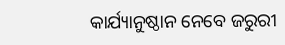କାର୍ଯ୍ୟାନୁଷ୍ଠାନ ନେବେ ଜରୁରୀ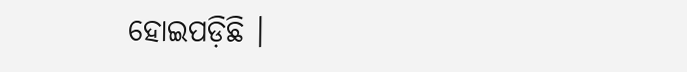ହୋଇପଡ଼ିଛି ।